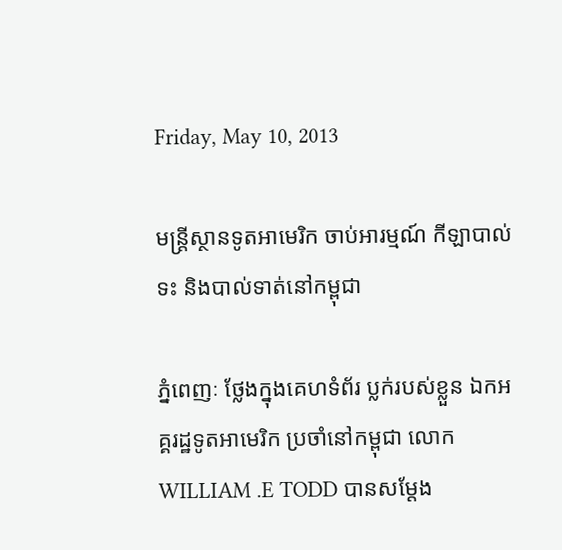Friday, May 10, 2013

មន្រ្តីស្ថានទូតអាមេរិក ចាប់អារម្មណ៍ កីឡាបាល់ទះ និងបាល់ទាត់នៅកម្ពុជា

ភ្នំពេញៈ ថ្លែងក្នុងគេហទំព័រ ប្លក់របស់ខ្លួន ឯកអគ្គរដ្ឋទូតអាមេរិក ប្រចាំនៅកម្ពុជា លោក WILLIAM .E TODD បានសម្តែង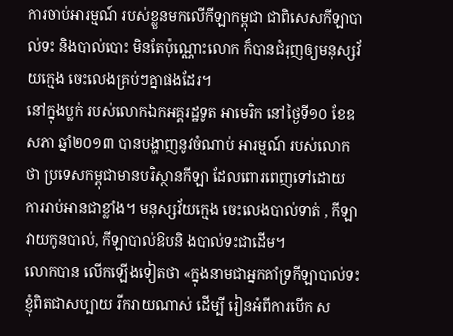ការចាប់អារម្មណ៍ របស់ខ្លួនមកលើកីឡាកម្ពុជា ជាពិសេសកីឡាបាល់ទះ និងបាល់បោះ មិនតែប៉ុណ្ណោះលោក ក៏បានជំរុញឲ្យមនុស្សវ័យក្មេង ចេះលេងគ្រប់ៗគ្នាផងដែរ។
នៅក្នុងប្លក់ របស់លោកឯកអគ្គរដ្ឋទូត អាមេរិក នៅថ្ងៃទី១០ ខែឧសភា ឆ្នាំ២០១៣ បានបង្ហាញនូវចំណាប់ អារម្មណ៍ របស់លោកថា ប្រទេសកម្ពុជាមានបរិស្ថានកីឡា ដែលពោរពេញទៅដោយ ការរាប់អានជាខ្លាំង។ មនុស្សវ័យក្មេង ចេះលេងបាល់ទាត់ , កីឡាវាយកូនបាល់, កីឡាបាល់ឱបនិ ងបាល់ទះជាដើម។
លោកបាន លើកឡើងទៀតថា «ក្នុងនាមជាអ្នកគាំទ្រកីឡាបាល់ទះ ខ្ញុំពិតជាសប្បាយ រីករាយណាស់ ដើម្បី រៀនអំពីការបើក ស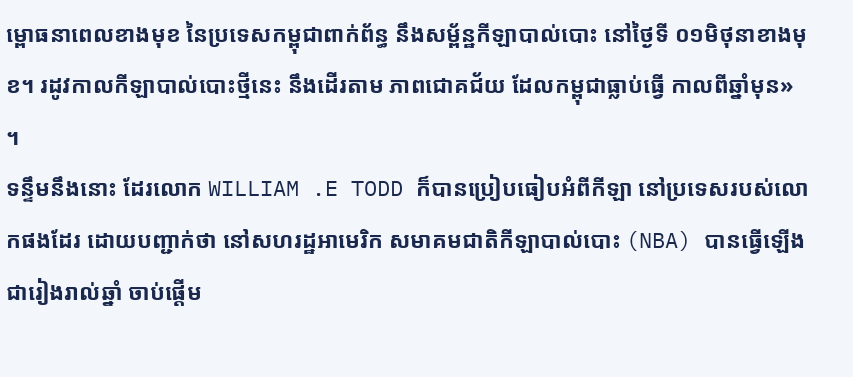ម្ពោធនាពេលខាងមុខ នៃប្រទេសកម្ពុជាពាក់ព័ន្ធ នឹងសម្ព័ន្ឋកីឡាបាល់បោះ នៅថ្ងៃទី ០១មិថុនាខាងមុខ។ រដូវកាលកីឡាបាល់បោះថ្មីនេះ នឹងដើរតាម ភាពជោគជ័យ ដែលកម្ពុជាធ្លាប់ធ្វើ កាលពីឆ្នាំមុន» ។
ទន្ទឹមនឹងនោះ ដែរលោក WILLIAM .E TODD ក៏បានប្រៀបធៀបអំពីកីឡា នៅប្រទេសរបស់លោកផងដែរ ដោយបញ្ជាក់ថា នៅសហរដ្ឋអាមេរិក សមាគមជាតិកីឡាបាល់បោះ (NBA) បានធ្វើឡើងជារៀងរាល់ឆ្នាំ ចាប់ផ្តើម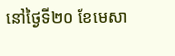នៅថ្ងៃទី២០ ខែមេសា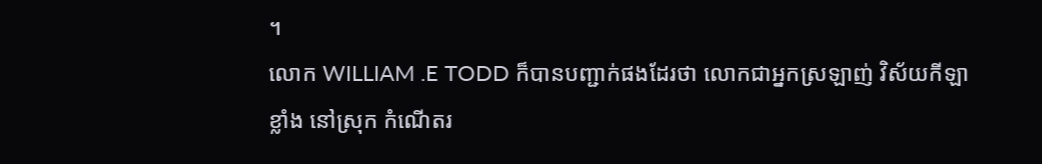។
លោក WILLIAM .E TODD ក៏បានបញ្ជាក់ផងដែរថា លោកជាអ្នកស្រឡាញ់ វិស័យកីឡាខ្លាំង នៅស្រុក កំណើតរ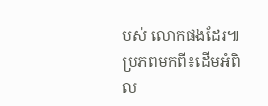បស់ លោកផងដែរ៕ប្រភពមកពី៖ដើមអំពិល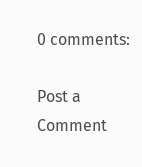0 comments:

Post a Comment